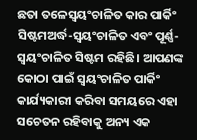ଛତା ତଳେସ୍ୱୟଂଚାଳିତ କାର ପାର୍କିଂ ସିଷ୍ଟମଅର୍ଦ୍ଧ-ସ୍ୱୟଂଚାଳିତ ଏବଂ ପୂର୍ଣ୍ଣ-ସ୍ୱୟଂଚାଳିତ ସିଷ୍ଟମ ରହିଛି। ଆପଣଙ୍କ କୋଠା ପାଇଁ ସ୍ୱୟଂଚାଳିତ ପାର୍କିଂ କାର୍ଯ୍ୟକାରୀ କରିବା ସମୟରେ ଏହା ସଚେତନ ରହିବାକୁ ଅନ୍ୟ ଏକ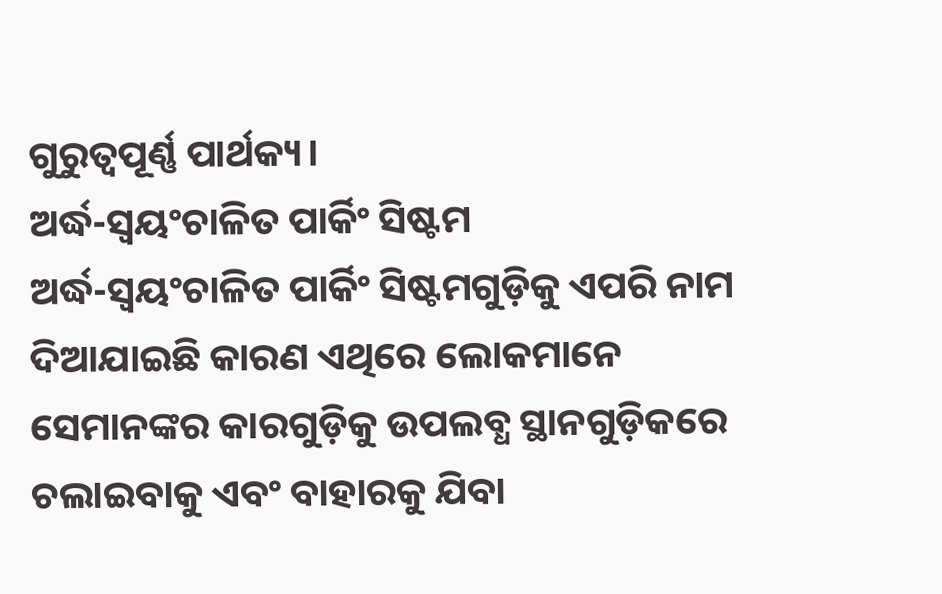ଗୁରୁତ୍ୱପୂର୍ଣ୍ଣ ପାର୍ଥକ୍ୟ।
ଅର୍ଦ୍ଧ-ସ୍ୱୟଂଚାଳିତ ପାର୍କିଂ ସିଷ୍ଟମ
ଅର୍ଦ୍ଧ-ସ୍ୱୟଂଚାଳିତ ପାର୍କିଂ ସିଷ୍ଟମଗୁଡ଼ିକୁ ଏପରି ନାମ ଦିଆଯାଇଛି କାରଣ ଏଥିରେ ଲୋକମାନେ ସେମାନଙ୍କର କାରଗୁଡ଼ିକୁ ଉପଲବ୍ଧ ସ୍ଥାନଗୁଡ଼ିକରେ ଚଲାଇବାକୁ ଏବଂ ବାହାରକୁ ଯିବା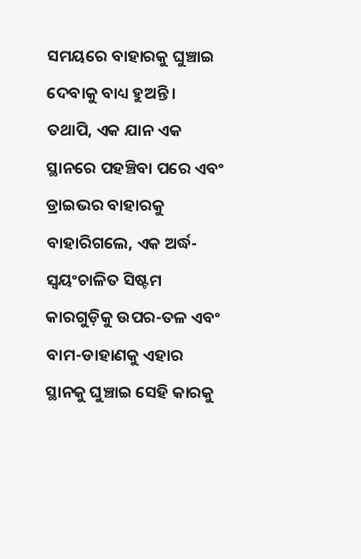ସମୟରେ ବାହାରକୁ ଘୁଞ୍ଚାଇ ଦେବାକୁ ବାଧ୍ୟ ହୁଅନ୍ତି। ତଥାପି, ଏକ ଯାନ ଏକ ସ୍ଥାନରେ ପହଞ୍ଚିବା ପରେ ଏବଂ ଡ୍ରାଇଭର ବାହାରକୁ ବାହାରିଗଲେ, ଏକ ଅର୍ଦ୍ଧ-ସ୍ୱୟଂଚାଳିତ ସିଷ୍ଟମ କାରଗୁଡ଼ିକୁ ଉପର-ତଳ ଏବଂ ବାମ-ଡାହାଣକୁ ଏହାର ସ୍ଥାନକୁ ଘୁଞ୍ଚାଇ ସେହି କାରକୁ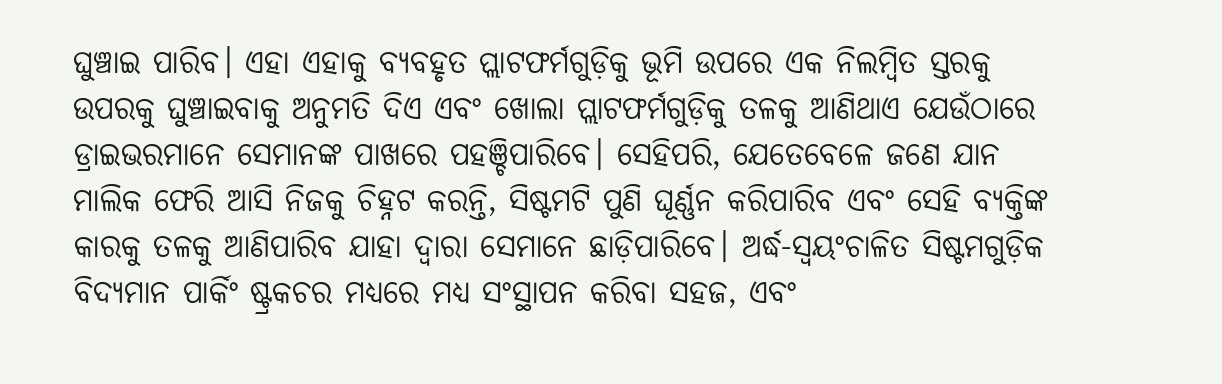ଘୁଞ୍ଚାଇ ପାରିବ। ଏହା ଏହାକୁ ବ୍ୟବହୃତ ପ୍ଲାଟଫର୍ମଗୁଡ଼ିକୁ ଭୂମି ଉପରେ ଏକ ନିଲମ୍ବିତ ସ୍ତରକୁ ଉପରକୁ ଘୁଞ୍ଚାଇବାକୁ ଅନୁମତି ଦିଏ ଏବଂ ଖୋଲା ପ୍ଲାଟଫର୍ମଗୁଡ଼ିକୁ ତଳକୁ ଆଣିଥାଏ ଯେଉଁଠାରେ ଡ୍ରାଇଭରମାନେ ସେମାନଙ୍କ ପାଖରେ ପହଞ୍ଚିପାରିବେ। ସେହିପରି, ଯେତେବେଳେ ଜଣେ ଯାନ ମାଲିକ ଫେରି ଆସି ନିଜକୁ ଚିହ୍ନଟ କରନ୍ତି, ସିଷ୍ଟମଟି ପୁଣି ଘୂର୍ଣ୍ଣନ କରିପାରିବ ଏବଂ ସେହି ବ୍ୟକ୍ତିଙ୍କ କାରକୁ ତଳକୁ ଆଣିପାରିବ ଯାହା ଦ୍ୱାରା ସେମାନେ ଛାଡ଼ିପାରିବେ। ଅର୍ଦ୍ଧ-ସ୍ୱୟଂଚାଳିତ ସିଷ୍ଟମଗୁଡ଼ିକ ବିଦ୍ୟମାନ ପାର୍କିଂ ଷ୍ଟ୍ରକଚର ମଧ୍ୟରେ ମଧ୍ୟ ସଂସ୍ଥାପନ କରିବା ସହଜ, ଏବଂ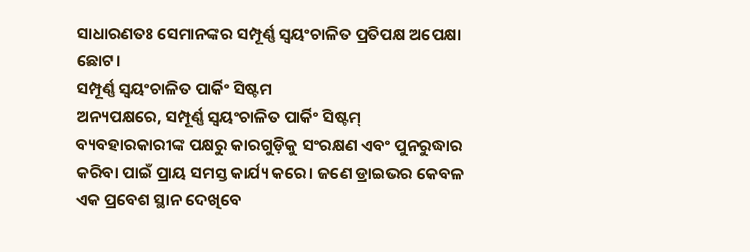ସାଧାରଣତଃ ସେମାନଙ୍କର ସମ୍ପୂର୍ଣ୍ଣ ସ୍ୱୟଂଚାଳିତ ପ୍ରତିପକ୍ଷ ଅପେକ୍ଷା ଛୋଟ।
ସମ୍ପୂର୍ଣ୍ଣ ସ୍ୱୟଂଚାଳିତ ପାର୍କିଂ ସିଷ୍ଟମ
ଅନ୍ୟପକ୍ଷରେ, ସମ୍ପୂର୍ଣ୍ଣ ସ୍ୱୟଂଚାଳିତ ପାର୍କିଂ ସିଷ୍ଟମ୍ ବ୍ୟବହାରକାରୀଙ୍କ ପକ୍ଷରୁ କାରଗୁଡ଼ିକୁ ସଂରକ୍ଷଣ ଏବଂ ପୁନରୁଦ୍ଧାର କରିବା ପାଇଁ ପ୍ରାୟ ସମସ୍ତ କାର୍ଯ୍ୟ କରେ। ଜଣେ ଡ୍ରାଇଭର କେବଳ ଏକ ପ୍ରବେଶ ସ୍ଥାନ ଦେଖିବେ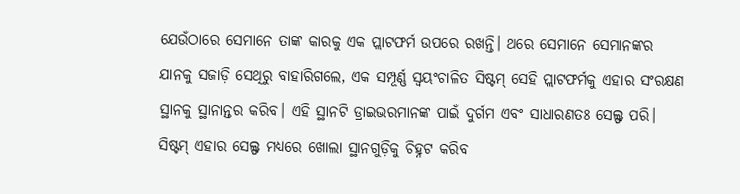ଯେଉଁଠାରେ ସେମାନେ ତାଙ୍କ କାରକୁ ଏକ ପ୍ଲାଟଫର୍ମ ଉପରେ ରଖନ୍ତି। ଥରେ ସେମାନେ ସେମାନଙ୍କର ଯାନକୁ ସଜାଡ଼ି ସେଥିରୁ ବାହାରିଗଲେ, ଏକ ସମ୍ପୂର୍ଣ୍ଣ ସ୍ୱୟଂଚାଳିତ ସିଷ୍ଟମ୍ ସେହି ପ୍ଲାଟଫର୍ମକୁ ଏହାର ସଂରକ୍ଷଣ ସ୍ଥାନକୁ ସ୍ଥାନାନ୍ତର କରିବ। ଏହି ସ୍ଥାନଟି ଡ୍ରାଇଭରମାନଙ୍କ ପାଇଁ ଦୁର୍ଗମ ଏବଂ ସାଧାରଣତଃ ସେଲ୍ଫ ପରି। ସିଷ୍ଟମ୍ ଏହାର ସେଲ୍ଫ ମଧ୍ୟରେ ଖୋଲା ସ୍ଥାନଗୁଡ଼ିକୁ ଚିହ୍ନଟ କରିବ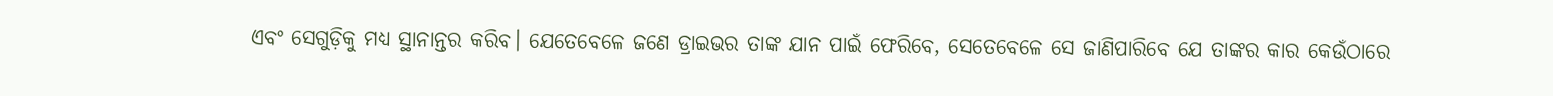ଏବଂ ସେଗୁଡ଼ିକୁ ମଧ୍ୟ ସ୍ଥାନାନ୍ତର କରିବ। ଯେତେବେଳେ ଜଣେ ଡ୍ରାଇଭର ତାଙ୍କ ଯାନ ପାଇଁ ଫେରିବେ, ସେତେବେଳେ ସେ ଜାଣିପାରିବେ ଯେ ତାଙ୍କର କାର କେଉଁଠାରେ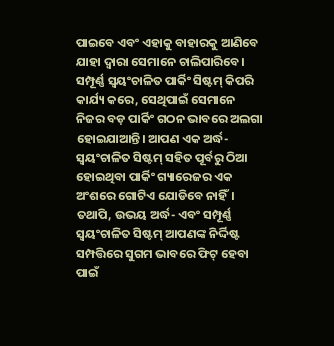ପାଇବେ ଏବଂ ଏହାକୁ ବାହାରକୁ ଆଣିବେ ଯାହା ଦ୍ୱାରା ସେମାନେ ଚାଲିପାରିବେ। ସମ୍ପୂର୍ଣ୍ଣ ସ୍ୱୟଂଚାଳିତ ପାର୍କିଂ ସିଷ୍ଟମ୍ କିପରି କାର୍ଯ୍ୟ କରେ, ସେଥିପାଇଁ ସେମାନେ ନିଜର ବଡ଼ ପାର୍କିଂ ଗଠନ ଭାବରେ ଅଲଗା ହୋଇଯାଆନ୍ତି। ଆପଣ ଏକ ଅର୍ଦ୍ଧ-ସ୍ୱୟଂଚାଳିତ ସିଷ୍ଟମ୍ ସହିତ ପୂର୍ବରୁ ଠିଆ ହୋଇଥିବା ପାର୍କିଂ ଗ୍ୟାରେଜର ଏକ ଅଂଶରେ ଗୋଟିଏ ଯୋଡିବେ ନାହିଁ। ତଥାପି, ଉଭୟ ଅର୍ଦ୍ଧ- ଏବଂ ସମ୍ପୂର୍ଣ୍ଣ ସ୍ୱୟଂଚାଳିତ ସିଷ୍ଟମ୍ ଆପଣଙ୍କ ନିର୍ଦ୍ଦିଷ୍ଟ ସମ୍ପତ୍ତିରେ ସୁଗମ ଭାବରେ ଫିଟ୍ ହେବା ପାଇଁ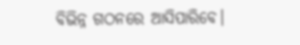ବିଭିନ୍ନ ଗଠନରେ ଆସିପାରିବେ।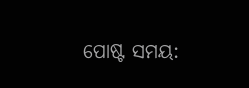ପୋଷ୍ଟ ସମୟ: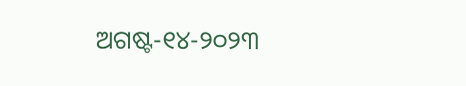ଅଗଷ୍ଟ-୧୪-୨୦୨୩